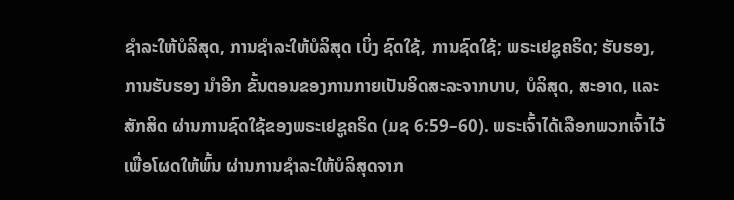ຊຳລະໃຫ້ບໍລິສຸດ, ການຊຳລະໃຫ້ບໍລິສຸດ ເບິ່ງ ຊົດໃຊ້, ການຊົດໃຊ້; ພຣະເຢຊູຄຣິດ; ຮັບຮອງ, ການຮັບຮອງ ນຳອີກ ຂັ້ນຕອນຂອງການກາຍເປັນອິດສະລະຈາກບາບ, ບໍລິສຸດ, ສະອາດ, ແລະ ສັກສິດ ຜ່ານການຊົດໃຊ້ຂອງພຣະເຢຊູຄຣິດ (ມຊ 6:59–60). ພຣະເຈົ້າໄດ້ເລືອກພວກເຈົ້າໄວ້ ເພື່ອໂຜດໃຫ້ພົ້ນ ຜ່ານການຊຳລະໃຫ້ບໍລິສຸດຈາກ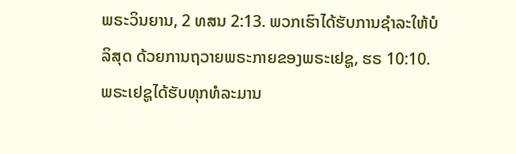ພຣະວິນຍານ, 2 ທສນ 2:13. ພວກເຮົາໄດ້ຮັບການຊຳລະໃຫ້ບໍລິສຸດ ດ້ວຍການຖວາຍພຣະກາຍຂອງພຣະເຢຊູ, ຮຣ 10:10. ພຣະເຢຊູໄດ້ຮັບທຸກທໍລະມານ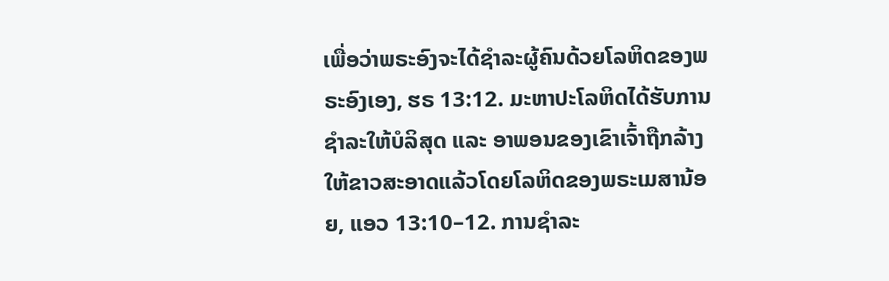ເພື່ອວ່າພຣະອົງຈະໄດ້ຊຳລະຜູ້ຄົນດ້ວຍໂລຫິດຂອງພຣະອົງເອງ, ຮຣ 13:12. ມະຫາປະໂລຫິດໄດ້ຮັບການຊຳລະໃຫ້ບໍລິສຸດ ແລະ ອາພອນຂອງເຂົາເຈົ້າຖືກລ້າງໃຫ້ຂາວສະອາດແລ້ວໂດຍໂລຫິດຂອງພຣະເມສານ້ອຍ, ແອວ 13:10–12. ການຊຳລະ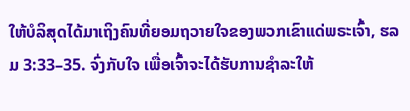ໃຫ້ບໍລິສຸດໄດ້ມາເຖິງຄົນທີ່ຍອມຖວາຍໃຈຂອງພວກເຂົາແດ່ພຣະເຈົ້າ, ຮລມ 3:33–35. ຈົ່ງກັບໃຈ ເພື່ອເຈົ້າຈະໄດ້ຮັບການຊຳລະໃຫ້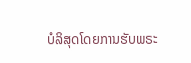ບໍລິສຸດໂດຍການຮັບພຣະ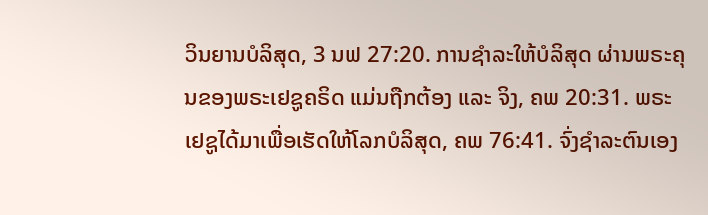ວິນຍານບໍລິສຸດ, 3 ນຟ 27:20. ການຊຳລະໃຫ້ບໍລິສຸດ ຜ່ານພຣະຄຸນຂອງພຣະເຢຊູຄຣິດ ແມ່ນຖືກຕ້ອງ ແລະ ຈິງ, ຄພ 20:31. ພຣະເຢຊູໄດ້ມາເພື່ອເຮັດໃຫ້ໂລກບໍລິສຸດ, ຄພ 76:41. ຈົ່ງຊຳລະຕົນເອງ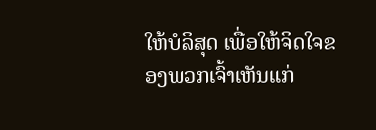ໃຫ້ບໍລິສຸດ ເພື່ອໃຫ້ຈິດໃຈຂອງພວກເຈົ້າເຫັນແກ່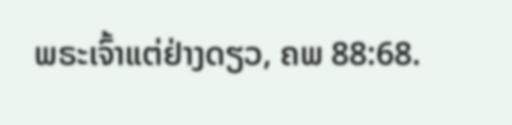ພຣະເຈົ້າແຕ່ຢ່າງດຽວ, ຄພ 88:68.